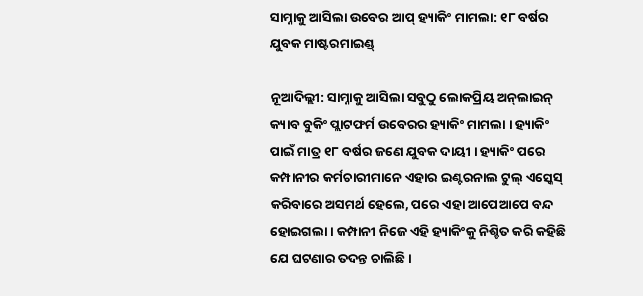ସାମ୍ନାକୁ ଆସିଲା ଉବେର ଆପ୍ ହ୍ୟାକିଂ ମାମଲା: ୧୮ ବର୍ଷର ଯୁବକ ମାଷ୍ଟରମାଇଣ୍ଡ୍

ନୂଆଦିଲ୍ଲୀ: ସାମ୍ନାକୁ ଆସିଲା ସବୁଠୁ ଲୋକପ୍ରିୟ ଅନ୍‌ଲାଇନ୍ କ୍ୟାବ ବୁକିଂ ପ୍ଲାଟଫର୍ମ ଉବେରର ହ୍ୟାକିଂ ମାମଲା । ହ୍ୟାକିଂ ପାଇଁ ମାତ୍ର ୧୮ ବର୍ଷର ଜଣେ ଯୁବକ ଦାୟୀ । ହ୍ୟାକିଂ ପରେ କମ୍ପାନୀର କର୍ମଚାରୀମାନେ ଏହାର ଇଣ୍ଟରନାଲ ଟୁଲ୍ ଏସ୍କେସ୍ କରିବାରେ ଅସମର୍ଥ ହେଲେ, ପରେ ଏହା ଆପେଆପେ ବନ୍ଦ ହୋଇଗଲା । କମ୍ପାନୀ ନିଜେ ଏହି ହ୍ୟାକିଂକୁ ନିଶ୍ଚିତ କରି କହିଛି ଯେ ଘଟଣାର ତଦନ୍ତ ଚାଲିଛି ।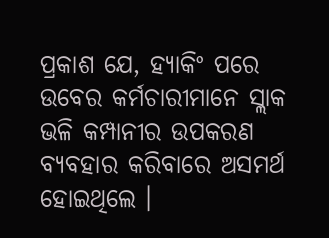ପ୍ରକାଶ ଯେ, ହ୍ୟାକିଂ ପରେ ଉବେର କର୍ମଚାରୀମାନେ ସ୍ଲାକ ଭଳି କମ୍ପାନୀର ଉପକରଣ ବ୍ୟବହାର କରିବାରେ ଅସମର୍ଥ ହୋଇଥିଲେ ।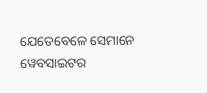ଯେତେବେଳେ ସେମାନେ ୱେବସାଇଟର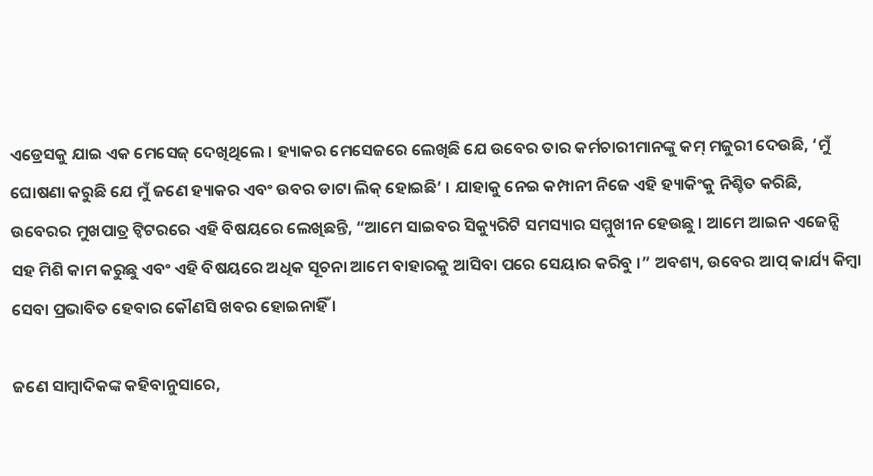ଏଡ୍ରେସକୁ ଯାଇ ଏକ ମେସେଜ୍ ଦେଖିଥିଲେ । ହ୍ୟାକର ମେସେଜରେ ଲେଖିଛି ଯେ ଉବେର ତାର କର୍ମଚାରୀମାନଙ୍କୁ କମ୍ ମଜୁରୀ ଦେଉଛି, ‘ମୁଁ ଘୋଷଣା କରୁଛି ଯେ ମୁଁ ଜଣେ ହ୍ୟାକର ଏବଂ ଉବର ଡାଟା ଲିକ୍ ହୋଇଛି’ । ଯାହାକୁ ନେଇ କମ୍ପାନୀ ନିଜେ ଏହି ହ୍ୟାକିଂକୁ ନିଶ୍ଚିତ କରିଛି, ଉବେରର ମୁଖପାତ୍ର ଟ୍ୱିଟରରେ ଏହି ବିଷୟରେ ଲେଖିଛନ୍ତି, “ଆମେ ସାଇବର ସିକ୍ୟୁରିଟି ସମସ୍ୟାର ସମ୍ମୁଖୀନ ହେଉଛୁ । ଆମେ ଆଇନ ଏଜେନ୍ସି ସହ ମିଶି କାମ କରୁଛୁ ଏବଂ ଏହି ବିଷୟରେ ଅଧିକ ସୂଚନା ଆମେ ବାହାରକୁ ଆସିବା ପରେ ସେୟାର କରିବୁ ।” ଅବଶ୍ୟ, ଉବେର ଆପ୍ କାର୍ଯ୍ୟ କିମ୍ବା ସେବା ପ୍ରଭାବିତ ହେବାର କୌଣସି ଖବର ହୋଇନାହିଁ ।

ଜଣେ ସାମ୍ବାଦିକଙ୍କ କହିବାନୁସାରେ,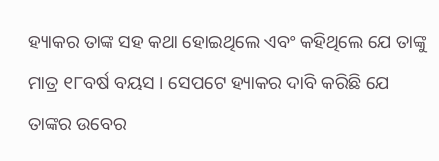ହ୍ୟାକର ତାଙ୍କ ସହ କଥା ହୋଇଥିଲେ ଏବଂ କହିଥିଲେ ଯେ ତାଙ୍କୁ ମାତ୍ର ୧୮ବର୍ଷ ବୟସ । ସେପଟେ ହ୍ୟାକର ଦାବି କରିଛି ଯେ ତାଙ୍କର ଉବେର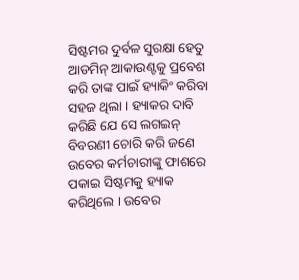ସିଷ୍ଟମର ଦୁର୍ବଳ ସୁରକ୍ଷା ହେତୁ ଆଡମିନ୍ ଆକାଉଣ୍ଟକୁ ପ୍ରବେଶ କରି ତାଙ୍କ ପାଇଁ ହ୍ୟାକିଂ କରିବା ସହଜ ଥିଲା । ହ୍ୟାକର ଦାବି କରିଛି ଯେ ସେ ଲଗଇନ୍ ବିବରଣୀ ଚୋରି କରି ଜଣେ ଉବେର କର୍ମଚାରୀଙ୍କୁ ଫାଶରେ ପକାଇ ସିଷ୍ଟମକୁ ହ୍ୟାକ କରିଥିଲେ । ଉବେର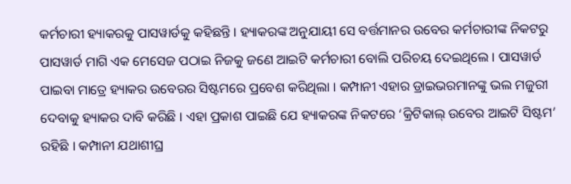କର୍ମଚାରୀ ହ୍ୟାକରକୁ ପାସୱାର୍ଡକୁ କହିଛନ୍ତି । ହ୍ୟାକରଙ୍କ ଅନୁଯାୟୀ ସେ ବର୍ତ୍ତମାନର ଉବେର କର୍ମଚାରୀଙ୍କ ନିକଟରୁ ପାସୱାର୍ଡ ମାଗି ଏକ ମେସେଜ ପଠାଇ ନିଜକୁ ଜଣେ ଆଇଟି କର୍ମଚାରୀ ବୋଲି ପରିଚୟ ଦେଇଥିଲେ । ପାସୱାର୍ଡ ପାଇବା ମାତ୍ରେ ହ୍ୟାକର ଉବେରର ସିଷ୍ଟମରେ ପ୍ରବେଶ କରିଥିଲା । କମ୍ପାନୀ ଏହାର ଡ୍ରାଇଭରମାନଙ୍କୁ ଭଲ ମଜୁରୀ ଦେବାକୁ ହ୍ୟାକର ଦାବି କରିଛି । ଏହା ପ୍ରକାଶ ପାଇଛି ଯେ ହ୍ୟାକରଙ୍କ ନିକଟରେ ‘କ୍ରିଟିକାଲ୍ ଉବେର ଆଇଟି ସିଷ୍ଟମ’ ରହିଛି । କମ୍ପାନୀ ଯଥାଶୀଘ୍ର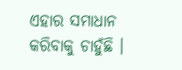ଏହାର ସମାଧାନ କରିବାକୁ ଚାହୁଁଛି ।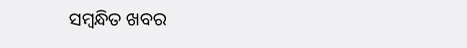ସମ୍ବନ୍ଧିତ ଖବର